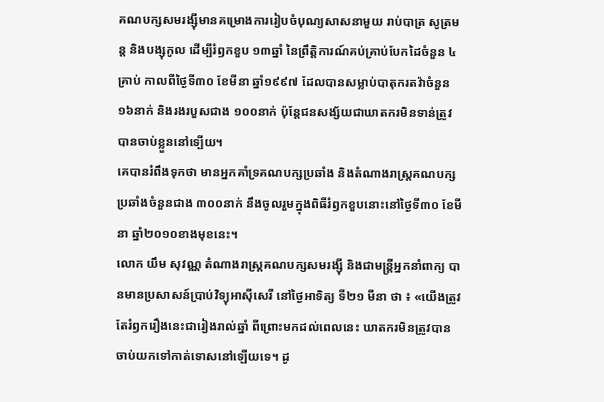គណបក្សសមរង្ស៊ីមានគម្រោងការរៀបចំបុណ្យសាសនាមួយ រាប់បាត្រ សូត្រមន្ត និងបង្សុកូល ដើម្បីរំឭកខួប ១៣ឆ្នាំ នៃព្រឹត្តិការណ៍គប់គ្រាប់បែកដៃចំនួន ៤គ្រាប់ កាលពីថៃ្ងទី៣០ ខែមីនា ឆ្នាំ១៩៩៧ ដែលបានសម្លាប់បាតុករតវ៉ាចំនួន ១៦នាក់ និងរងរបួសជាង ១០០នាក់ ប៉ុន្តែជនសង្ស័យជាឃាតករមិនទាន់ត្រូវបានចាប់ខ្លួននៅទ្បើយ។
គេបានរំពឹងទុកថា មានអ្នកគាំទ្រគណបក្សប្រឆាំង និងតំណាងរាស្រ្តគណបក្សប្រឆាំងចំនួនជាង ៣០០នាក់ នឹងចូលរួមក្នុងពិធីរំឭកខួបនោះនៅថៃ្ងទី៣០ ខែមីនា ឆ្នាំ២០១០ខាងមុខនេះ។
លោក យឹម សុវណ្ណ តំណាងរាស្រ្តគណបក្សសមរង្ស៊ី និងជាមន្រ្តីអ្នកនាំពាក្យ បានមានប្រសាសន៍ប្រាប់វិទ្យុអាស៊ីសេរី នៅថៃ្ងអាទិត្យ ទី២១ មីនា ថា ៖ «យើងត្រូវតែរំឭករឿងនេះជារៀងរាល់ឆ្នាំ ពីព្រោះមកដល់ពេលនេះ ឃាតករមិនត្រូវបានចាប់យកទៅកាត់ទោសនៅឡើយទេ។ ដូ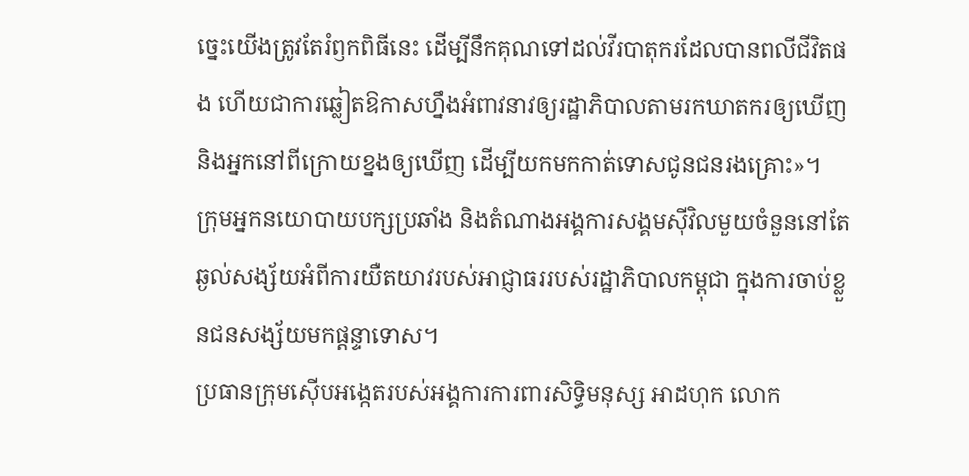ច្នេះយើងត្រូវតែរំឭកពិធីនេះ ដើម្បីនឹកគុណទៅដល់វីរបាតុករដែលបានពលីជីវិតផង ហើយជាការឆ្លៀតឱកាសហ្នឹងអំពាវនាវឲ្យរដ្ឋាភិបាលតាមរកឃាតករឲ្យឃើញ និងអ្នកនៅពីក្រោយខ្នងឲ្យឃើញ ដើម្បីយកមកកាត់ទោសជូនជនរងគ្រោះ»។
ក្រុមអ្នកនយោបាយបក្សប្រឆាំង និងតំណាងអង្គការសង្គមស៊ីវិលមួយចំនួននៅតែឆ្ងល់សង្ស័យអំពីការយឺតយាវរបស់អាជ្ញាធររបស់រដ្ឋាភិបាលកម្ពុជា ក្នុងការចាប់ខ្លួនជនសង្ស័យមកផ្តន្ទាទោស។
ប្រធានក្រុមស៊ើបអង្កេតរបស់អង្គការការពារសិទ្ធិមនុស្ស អាដហុក លោក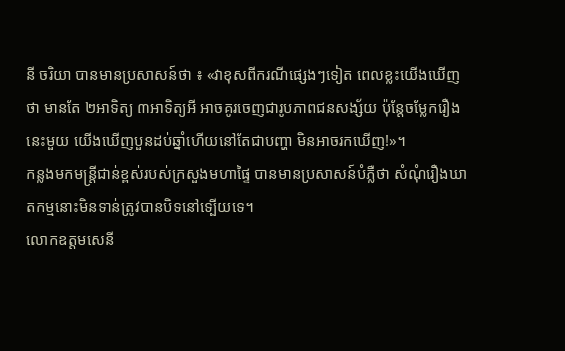នី ចរិយា បានមានប្រសាសន៍ថា ៖ «វាខុសពីករណីផ្សេងៗទៀត ពេលខ្លះយើងឃើញថា មានតែ ២អាទិត្យ ៣អាទិត្យអី អាចគូរចេញជារូបភាពជនសង្ស័យ ប៉ុន្តែចម្លែករឿងនេះមួយ យើងឃើញបួនដប់ឆ្នាំហើយនៅតែជាបញ្ហា មិនអាចរកឃើញ!»។
កន្លងមកមន្រ្តីជាន់ខ្ពស់របស់ក្រសួងមហាផ្ទៃ បានមានប្រសាសន៍បំភ្លឺថា សំណុំរឿងឃាតកម្មនោះមិនទាន់ត្រូវបានបិទនៅទ្បើយទេ។
លោកឧត្តមសេនី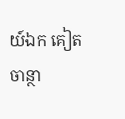យ៍ឯក គៀត ចាន្ថា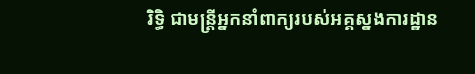រិទ្ធិ ជាមន្រ្តីអ្នកនាំពាក្យរបស់អគ្គស្នងការដ្ឋាន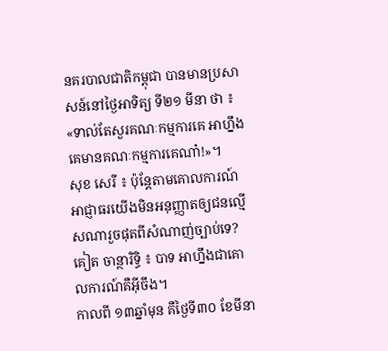នគរបាលជាតិកម្ពុជា បានមានប្រសាសន៍នៅថៃ្ងអាទិត្យ ទី២១ មីនា ថា ៖ «ទាល់តែសួរគណៈកម្មការគេ អាហ្នឹងគេមានគណៈកម្មការគេណា៎!»។
សុខ សេរី ៖ ប៉ុន្តែតាមគោលការណ៍ អាជ្ញាធរយើងមិនអនុញ្ញាតឲ្យជនល្មើសណារួចផុតពីសំណាញ់ច្បាប់ទេ? គៀត ចាន្ថារិទ្ធិ ៖ បាទ អាហ្នឹងជាគោលការណ៍គឺអ៊ីចឹង។
កាលពី ១៣ឆ្នាំមុន គឺថៃ្ងទី៣០ ខែមីនា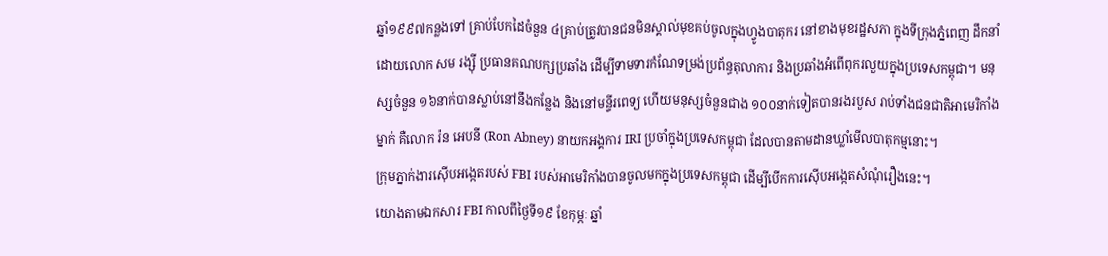ឆ្នាំ១៩៩៧កន្លងទៅ គ្រាប់បែកដៃចំនួន ៤គ្រាប់ត្រូវបានជនមិនស្គាល់មុខគប់ចូលក្នុងហ្វូងបាតុករ នៅខាងមុខរដ្ឋសភា ក្នុងទីក្រុងភ្នំពេញ ដឹកនាំដោយលោក សម រង្ស៊ី ប្រធានគណបក្សប្រឆាំង ដើម្បីទាមទារកំណែទម្រង់ប្រព័ន្ធតុលាការ និងប្រឆាំងអំពើពុករលួយក្នុងប្រទេសកម្ពុជា។ មនុស្សចំនួន ១៦នាក់បានស្លាប់នៅនឹងកន្លែង និងនៅមន្ទីរពេទ្យ ហើយមនុស្សចំនួនជាង ១០០នាក់ទៀតបានរងរបួស រាប់ទាំងជនជាតិអាមេរិកាំងម្នាក់ គឺលោក រ៉ន អេបនី (Ron Abney) នាយកអង្គការ IRI ប្រចាំក្នុងប្រទេសកម្ពុជា ដែលបានតាមដានឃ្លាំមើលបាតុកម្មនោះ។
ក្រុមភ្នាក់ងារស៊ើបអង្កេតរបស់ FBI របស់អាមេរិកាំងបានចូលមកក្នុងប្រទេសកម្ពុជា ដើម្បីបើកការស៊ើបអង្កេតសំណុំរឿងនេះ។
យោងតាមឯកសារ FBI កាលពីថៃ្ងទី១៩ ខែកុម្ភៈ ឆ្នាំ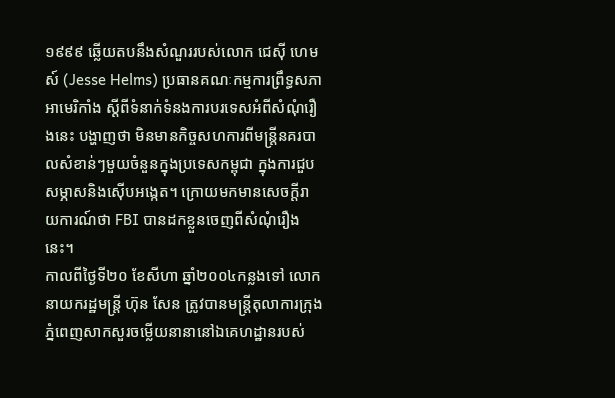១៩៩៩ ឆ្លើយតបនឹងសំណួររបស់លោក ជេស៊ី ហេមស៍ (Jesse Helms) ប្រធានគណៈកម្មការព្រឹទ្ធសភាអាមេរិកាំង ស្តីពីទំនាក់ទំនងការបរទេសអំពីសំណុំរឿងនេះ បង្ហាញថា មិនមានកិច្ចសហការពីមន្រ្តីនគរបាលសំខាន់ៗមួយចំនួនក្នុងប្រទេសកម្ពុជា ក្នុងការជួបសម្ភាសនិងស៊ើបអង្កេត។ ក្រោយមកមានសេចក្តីរាយការណ៍ថា FBI បានដកខ្លួនចេញពីសំណុំរឿងនេះ។
កាលពីថ្ងៃទី២០ ខែសីហា ឆ្នាំ២០០៤កន្លងទៅ លោកនាយករដ្ឋមន្រ្តី ហ៊ុន សែន ត្រូវបានមន្រ្តីតុលាការក្រុងភ្នំពេញសាកសួរចម្លើយនានានៅឯគេហដ្ឋានរបស់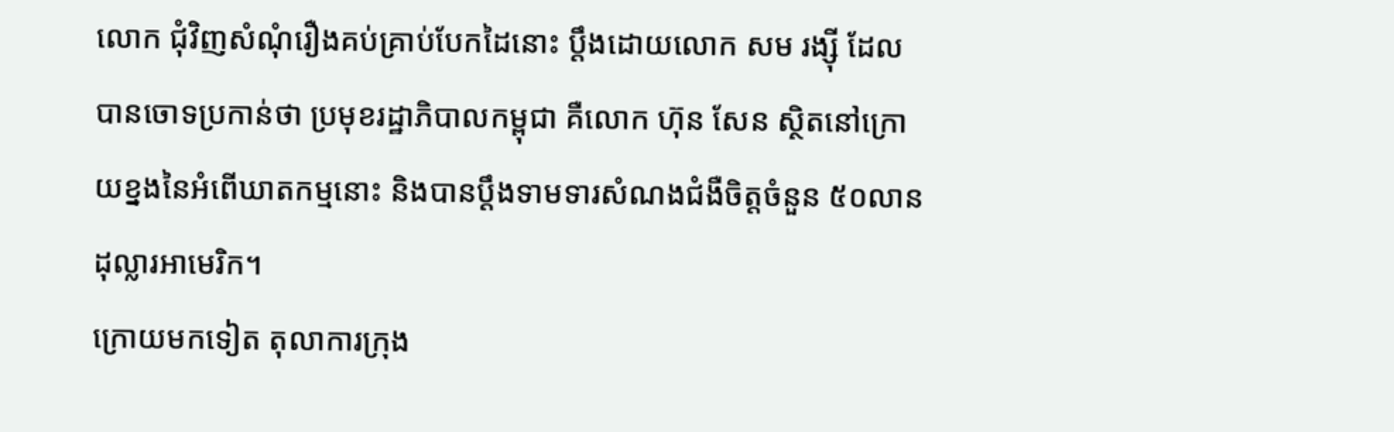លោក ជុំវិញសំណុំរឿងគប់គ្រាប់បែកដៃនោះ ប្តឹងដោយលោក សម រង្ស៊ី ដែលបានចោទប្រកាន់ថា ប្រមុខរដ្ឋាភិបាលកម្ពុជា គឺលោក ហ៊ុន សែន ស្ថិតនៅក្រោយខ្នងនៃអំពើឃាតកម្មនោះ និងបានប្ដឹងទាមទារសំណងជំងឺចិត្តចំនួន ៥០លានដុល្លារអាមេរិក។
ក្រោយមកទៀត តុលាការក្រុង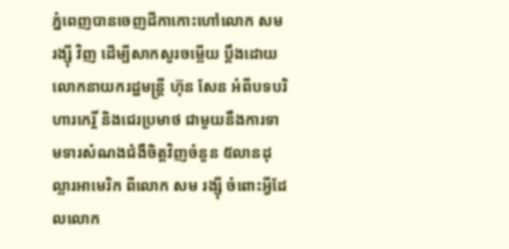ភ្នំពេញបានចេញដីកាកោះហៅលោក សម រង្ស៊ី វិញ ដើម្បីសាកសួរចម្លើយ ប្តឹងដោយលោកនាយករដ្ឋមន្រ្តី ហ៊ុន សែន អំពីបទបរិហារកេរ្តិ៍ និងជេរប្រមាថ ជាមួយនឹងការទាមទារសំណងជំងឺចិត្តវិញចំនួន ៥លានដុល្លារអាមេរិក ពីលោក សម រង្ស៊ី ចំពោះអ្វីដែលលោក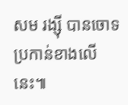សម រង្ស៊ី បានចោទប្រកាន់ខាងលើនេះ៕